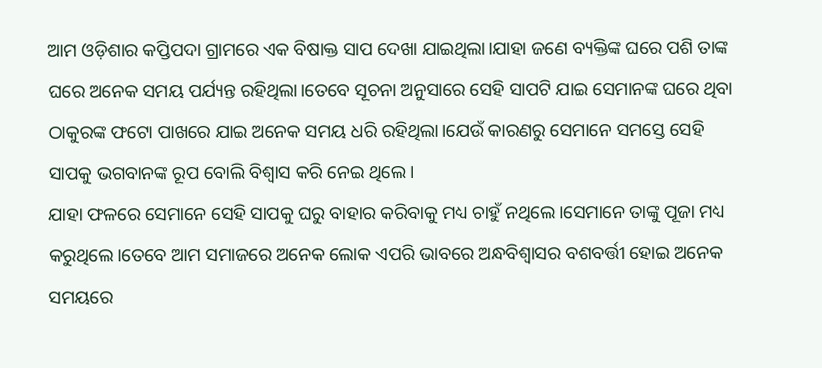ଆମ ଓଡ଼ିଶାର କପ୍ତିପଦା ଗ୍ରାମରେ ଏକ ବିଷାକ୍ତ ସାପ ଦେଖା ଯାଇଥିଲା।ଯାହା ଜଣେ ବ୍ୟକ୍ତିଙ୍କ ଘରେ ପଶି ତାଙ୍କ ଘରେ ଅନେକ ସମୟ ପର୍ଯ୍ୟନ୍ତ ରହିଥିଲା।ତେବେ ସୂଚନା ଅନୁସାରେ ସେହି ସାପଟି ଯାଇ ସେମାନଙ୍କ ଘରେ ଥିବା ଠାକୁରଙ୍କ ଫଟୋ ପାଖରେ ଯାଇ ଅନେକ ସମୟ ଧରି ରହିଥିଲା।ଯେଉଁ କାରଣରୁ ସେମାନେ ସମସ୍ତେ ସେହି ସାପକୁ ଭଗବାନଙ୍କ ରୂପ ବୋଲି ବିଶ୍ୱାସ କରି ନେଇ ଥିଲେ।
ଯାହା ଫଳରେ ସେମାନେ ସେହି ସାପକୁ ଘରୁ ବାହାର କରିବାକୁ ମଧ୍ୟ ଚାହୁଁ ନଥିଲେ।ସେମାନେ ତାଙ୍କୁ ପୂଜା ମଧ୍ୟ କରୁଥିଲେ।ତେବେ ଆମ ସମାଜରେ ଅନେକ ଲୋକ ଏପରି ଭାବରେ ଅନ୍ଧବିଶ୍ୱାସର ବଶବର୍ତ୍ତୀ ହୋଇ ଅନେକ ସମୟରେ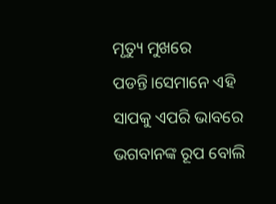ମୃତ୍ୟୁ ମୁଖରେ ପଡନ୍ତି।ସେମାନେ ଏହି ସାପକୁ ଏପରି ଭାବରେ ଭଗବାନଙ୍କ ରୂପ ବୋଲି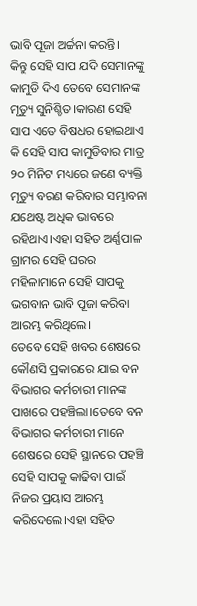ଭାବି ପୂଜା ଅର୍ଚ୍ଚନା କରନ୍ତି।
କିନ୍ତୁ ସେହି ସାପ ଯଦି ସେମାନଙ୍କୁ କାମୁଡି ଦିଏ ତେବେ ସେମାନଙ୍କ ମୃତ୍ୟୁ ସୁନିଶ୍ଚିତ।କାରଣ ସେହି ସାପ ଏତେ ବିଷଧର ହୋଇଥାଏ କି ସେହି ସାପ କାମୁଡିବାର ମାତ୍ର ୨୦ ମିନିଟ ମଧ୍ୟରେ ଜଣେ ବ୍ୟକ୍ତି ମୃତ୍ୟୁ ବରଣ କରିବାର ସମ୍ଭାବନା ଯଥେଷ୍ଟ ଅଧିକ ଭାବରେ ରହିଥାଏ।ଏହା ସହିତ ଅର୍ଣ୍ଣପାଳ ଗ୍ରାମର ସେହି ଘରର ମହିଳାମାନେ ସେହି ସାପକୁ ଭଗବାନ ଭାବି ପୂଜା କରିବା ଆରମ୍ଭ କରିଥିଲେ।
ତେବେ ସେହି ଖବର ଶେଷରେ କୌଣସି ପ୍ରକାରରେ ଯାଇ ବନ ବିଭାଗର କର୍ମଚାରୀ ମାନଙ୍କ ପାଖରେ ପହଞ୍ଚିଲା।ତେବେ ବନ ବିଭାଗର କର୍ମଚାରୀ ମାନେ ଶେଷରେ ସେହି ସ୍ଥାନରେ ପହଞ୍ଚି ସେହି ସାପକୁ କାଢିବା ପାଇଁ ନିଜର ପ୍ରୟାସ ଆରମ୍ଭ କରିଦେଲେ।ଏହା ସହିତ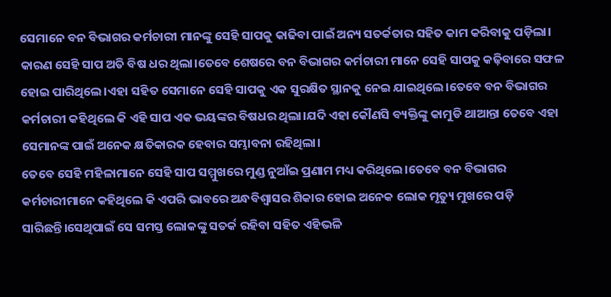ସେମାନେ ବନ ବିଭାଗର କର୍ମଚାରୀ ମାନଙ୍କୁ ସେହି ସାପକୁ କାଢିବା ପାଇଁ ଅନ୍ୟ ସତର୍କତାର ସହିତ କାମ କରିବାକୁ ପଡ଼ିଲା।
କାରଣ ସେହି ସାପ ଅତି ବିଷ ଧର ଥିଲା।ତେବେ ଶେଷରେ ବନ ବିଭାଗର କର୍ମଚାରୀ ମାନେ ସେହି ସାପକୁ କଢ଼ିବାରେ ସଫଳ ହୋଇ ପାରିଥିଲେ।ଏହା ସହିତ ସେମାନେ ସେହି ସାପକୁ ଏକ ସୁରକ୍ଷିତ ସ୍ଥାନକୁ ନେଇ ଯାଇଥିଲେ।ତେବେ ବନ ବିଭାଗର କର୍ମଚାରୀ କହିଥିଲେ କି ଏହି ସାପ ଏକ ଭୟଙ୍କର ବିଷଧର ଥିଲା।ଯଦି ଏହା କୌଣସି ବ୍ୟକ୍ତିଙ୍କୁ କାମୁଡି ଥାଆନ୍ତା ତେବେ ଏହା ସେମାନଙ୍କ ପାଇଁ ଅନେକ କ୍ଷତିକାରକ ହେବାର ସମ୍ଭାବନା ରହିଥିଲା।
ତେବେ ସେହି ମହିଳାମାନେ ସେହି ସାପ ସମ୍ମୁଖରେ ମୁଣ୍ଡ ନୁଆଁଇ ପ୍ରଣାମ ମଧ୍ୟ କରିଥିଲେ।ତେବେ ବନ ବିଭାଗର କର୍ମଚାରୀମାନେ କହିଥିଲେ କି ଏପରି ଭାବରେ ଅନ୍ଧବିଶ୍ୱାସର ଶିକାର ହୋଇ ଅନେକ ଲୋକ ମୃତ୍ୟୁ ମୁଖରେ ପଡ଼ି ସାରିଛନ୍ତି।ସେଥିପାଇଁ ସେ ସମସ୍ତ ଲୋକଙ୍କୁ ସତର୍କ ରହିବା ସହିତ ଏହିଭଳି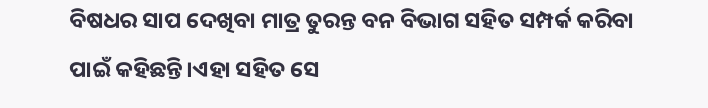ବିଷଧର ସାପ ଦେଖିବା ମାତ୍ର ତୁରନ୍ତ ବନ ବିଭାଗ ସହିତ ସମ୍ପର୍କ କରିବା ପାଇଁ କହିଛନ୍ତି।ଏହା ସହିତ ସେ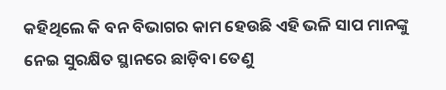କହିଥିଲେ କି ବନ ବିଭାଗର କାମ ହେଉଛି ଏହି ଭଳି ସାପ ମାନଙ୍କୁ ନେଇ ସୁରକ୍ଷିତ ସ୍ଥାନରେ ଛାଡ଼ିବା ତେଣୁ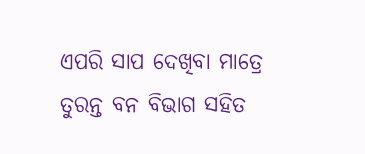ଏପରି ସାପ ଦେଖିବା ମାତ୍ରେ ତୁରନ୍ତ ବନ ବିଭାଗ ସହିତ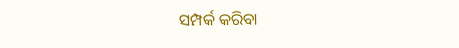ସମ୍ପର୍କ କରିବା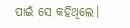ପାଇଁ ସେ କହିଥିଲେ।